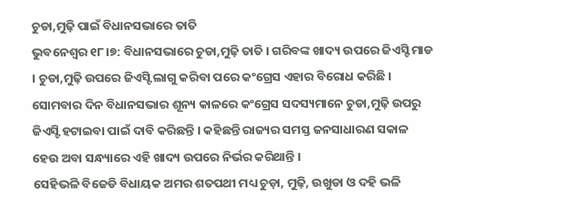ଚୁଡା,ମୁଢ଼ି ପାଇଁ ବିଧାନସଭାରେ ତାତି
ଭୁବନେଶ୍ବର ୧୮।୭: ବିଧାନସଭାରେ ଚୁଡା,ମୁଢ଼ି ତାତି । ଗରିବଙ୍କ ଖାଦ୍ୟ ଉପରେ ଜିଏସ୍ଟି ମାଡ । ଚୁଡା,ମୁଢ଼ି ଉପରେ ଜିଏସ୍ଟି ଲାଗୁ କରିବା ପରେ କଂଗ୍ରେସ ଏହାର ବିରୋଧ କରିଛି । ସୋମବାର ଦିନ ବିଧାନସଭାର ଶୂନ୍ୟ କାଳରେ କଂଗ୍ରେସ ସଦସ୍ୟମାନେ ଚୁଡା,ମୁଢ଼ି ଉପରୁ ଜିଏସ୍ଟି ହଟାଇବା ପାଇଁ ଦାବି କରିଛନ୍ତି । କହିଛନ୍ତି ରାଜ୍ୟର ସମସ୍ତ ଜନସାଧାରଣ ସକାଳ ହେଉ ଅବା ସନ୍ଧ୍ୟାରେ ଏହି ଖାଦ୍ୟ ଉପରେ ନିର୍ଭର କରିଥାନ୍ତି ।
ସେହିଭଳି ବିଜେଡି ବିଧାୟକ ଅମର ଶତପଥୀ ମଧ୍ୟ ଚୁଡ଼ା, ମୁଢ଼ି, ଉଖୁଡା ଓ ଦହି ଭଳି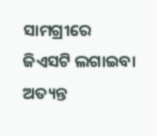ସାମଗ୍ରୀରେ ଜିଏସଟି ଲଗାଇବା ଅତ୍ୟନ୍ତ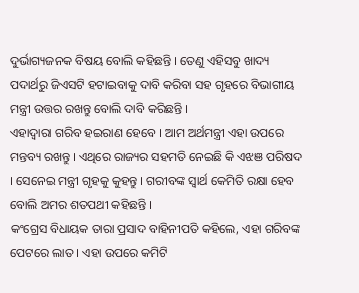ଦୁର୍ଭାଗ୍ୟଜନକ ବିଷୟ ବୋଲି କହିଛନ୍ତି । ତେଣୁ ଏହିସବୁ ଖାଦ୍ୟ ପଦାର୍ଥରୁ ଜିଏସଟି ହଟାଇବାକୁ ଦାବି କରିବା ସହ ଗୃହରେ ବିଭାଗୀୟ ମନ୍ତ୍ରୀ ଉତ୍ତର ରଖନ୍ତୁ ବୋଲି ଦାବି କରିଛନ୍ତି ।
ଏହାଦ୍ବାରା ଗରିବ ହଇରାଣ ହେବେ । ଆମ ଅର୍ଥମନ୍ତ୍ରୀ ଏହା ଉପରେ ମନ୍ତବ୍ୟ ରଖନ୍ତୁ । ଏଥିରେ ରାଜ୍ୟର ସହମତି ନେଇଛି କି ଏଝଞ ପରିଷଦ । ସେନେଇ ମନ୍ତ୍ରୀ ଗୃହକୁ କୁହନ୍ତୁ । ଗରୀବଙ୍କ ସ୍ବାର୍ଥ କେମିତି ରକ୍ଷା ହେବ ବୋଲି ଅମର ଶତପଥୀ କହିଛନ୍ତି ।
କଂଗ୍ରେସ ବିଧାୟକ ତାରା ପ୍ରସାଦ ବାହିନୀପତି କହିଲେ, ଏହା ଗରିବଙ୍କ ପେଟରେ ଲାତ । ଏହା ଉପରେ କମିଟି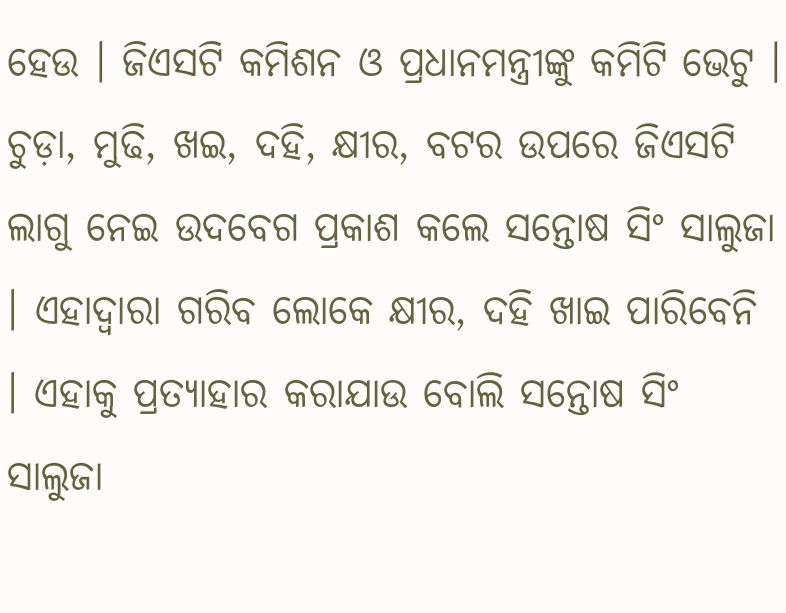ହେଉ । ଜିଏସଟି କମିଶନ ଓ ପ୍ରଧାନମନ୍ତ୍ରୀଙ୍କୁ କମିଟି ଭେଟୁ ।
ଚୁଡ଼ା, ମୁଢି, ଖଇ, ଦହି, କ୍ଷୀର, ବଟର ଉପରେ ଜିଏସଟି ଲାଗୁ ନେଇ ଉଦବେଗ ପ୍ରକାଶ କଲେ ସନ୍ତୋଷ ସିଂ ସାଲୁଜା । ଏହାଦ୍ବାରା ଗରିବ ଲୋକେ କ୍ଷୀର, ଦହି ଖାଇ ପାରିବେନି । ଏହାକୁ ପ୍ରତ୍ୟାହାର କରାଯାଉ ବୋଲି ସନ୍ତୋଷ ସିଂ ସାଲୁଜା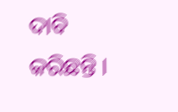ଦାବି କରିଛନ୍ତି ।